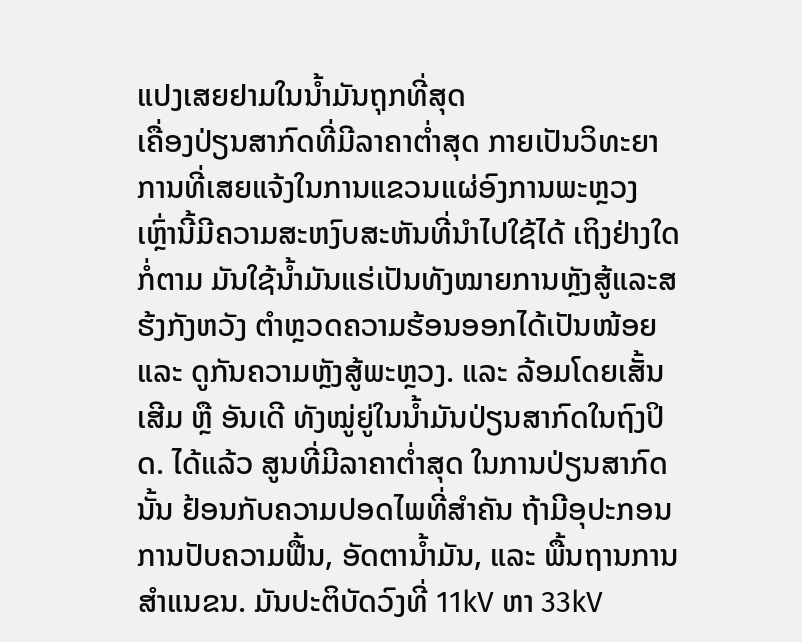ແປງເສຍຢາມໃນນ້ຳມັນຖຸກທີ່ສຸດ
ເຄື່ອງປ່ຽນສາກົດທີ່ມີລາຄາຕ່ຳສຸດ ກາຍເປັນວິທະຍາການທີ່ເສຍແຈ້ງໃນການແຂວນແຜ່ອົງການພະຫຼວງ ເຫຼົ່ານີ້ມີຄວາມສະຫງົບສະຫັນທີ່ນຳໄປໃຊ້ໄດ້ ເຖິງຢ່າງໃດກໍ່ຕາມ ມັນໃຊ້ນ້ຳມັນແຮ່ເປັນທັງໝາຍການຫຼັງສູ້ແລະສຮ້ງກັງຫວັງ ຕຳຫຼວດຄວາມຮ້ອນອອກໄດ້ເປັນໜ້ອຍ ແລະ ດູກັນຄວາມຫຼັງສູ້ພະຫຼວງ. ແລະ ລ້ອມໂດຍເສັ້ນເສີມ ຫຼື ອັນເດີ ທັງໝູ່ຍູ່ໃນນ້ຳມັນປ່ຽນສາກົດໃນຖົງປິດ. ໄດ້ແລ້ວ ສູນທີ່ມີລາຄາຕ່ຳສຸດ ໃນການປ່ຽນສາກົດ ນັ້ນ ຢ້ອນກັບຄວາມປອດໄພທີ່ສຳຄັນ ຖ້າມີອຸປະກອນ ການປັບຄວາມຟື້ນ, ອັດຕານ້ຳມັນ, ແລະ ພື້ນຖານການສຳແນຂນ. ມັນປະຕິບັດວົງທີ່ 11kV ຫາ 33kV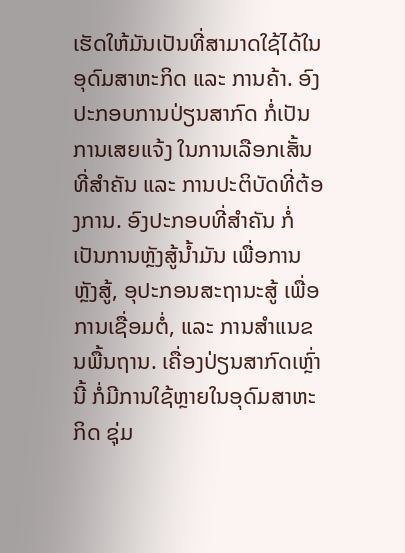ເຮັດໃຫ້ມັນເປັນທີ່ສາມາດໃຊ້ໄດ້ໃນອຸດົມສາຫະກິດ ແລະ ການຄ້າ. ອົງປະກອບການປ່ຽນສາກົດ ກໍ່ເປັນການເສຍແຈ້ງ ໃນການເລືອກເສັ້ນທີ່ສຳຄັນ ແລະ ການປະຕິບັດທີ່ຕ້ອງການ. ອົງປະກອບທີ່ສຳຄັນ ກໍ່ເປັນການຫຼັງສູ້ນ້ຳມັນ ເພື່ອການຫຼັງສູ້, ອຸປະກອນສະຖານະສູ້ ເພື່ອການເຊື່ອມຕໍ່, ແລະ ການສຳແນຂນພື້ນຖານ. ເຄື່ອງປ່ຽນສາກົດເຫຼົ່ານີ້ ກໍ່ມີການໃຊ້ຫຼາຍໃນອຸດົມສາຫະກິດ ຊຸ່ມ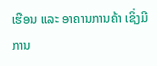ເຮືອນ ແລະ ອາຄານການຄ້າ ເຊິ່ງມີການ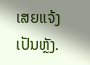ເສຍແຈ້ງເປັນຫຼັງ.